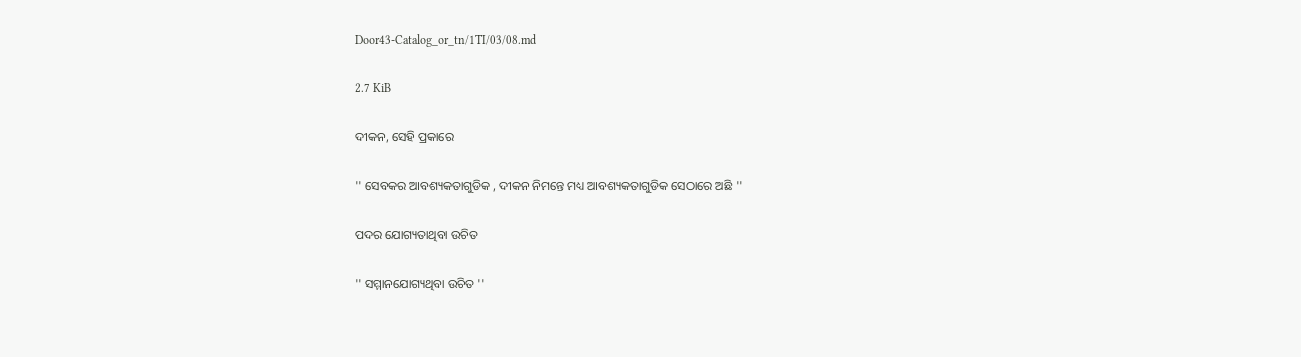Door43-Catalog_or_tn/1TI/03/08.md

2.7 KiB

ଦୀକନ, ସେହି ପ୍ରକାରେ

'' ସେବକର ଆବଶ୍ୟକତାଗୁଡିକ , ଦୀକନ ନିମନ୍ତେ ମଧ୍ୟ ଆବଶ୍ୟକତାଗୁଡିକ ସେଠାରେ ଅଛି ''

ପଦର ଯୋଗ୍ୟତାଥିବା ଉଚିତ

'' ସମ୍ମାନଯୋଗ୍ୟଥିବା ଉଚିତ ''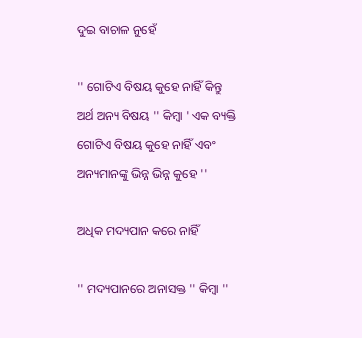ଦୁଇ ବାଚାଳ ନୁହେଁ

'' ଗୋଟିଏ ବିଷୟ କୁହେ ନାହିଁ କିନ୍ତୁ ଅର୍ଥ ଅନ୍ୟ ବିଷୟ '' କିମ୍ବା ' ଏକ ବ୍ୟକ୍ତି ଗୋଟିଏ ବିଷୟ କୁହେ ନାହିଁ ଏବଂ ଅନ୍ୟମାନଙ୍କୁ ଭିନ୍ନ ଭିନ୍ନ କୁହେ ''

ଅଧିକ ମଦ୍ୟପାନ କରେ ନାହିଁ

'' ମଦ୍ୟପାନରେ ଅନାସକ୍ତ '' କିମ୍ବା ''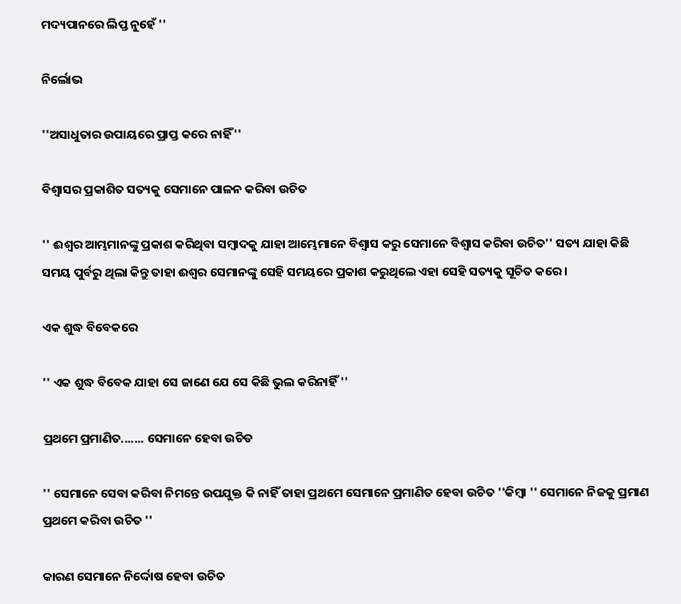ମଦ୍ୟପାନରେ ଲିପ୍ତ ନୁହେଁ ''

ନିର୍ଲୋଭ

''ଅସାଧୁତାର ଉପାୟରେ ପ୍ରାପ୍ତ କରେ ନାହିଁ ''

ବିଶ୍ଵାସର ପ୍ରକାଶିତ ସତ୍ୟକୁ ସେମାନେ ପାଳନ କରିବା ଉଚିତ

'' ଈଶ୍ଵର ଆମ୍ଭମାନଙ୍କୁ ପ୍ରକାଶ କରିଥିବା ସମ୍ବାଦକୁ ଯାହା ଆମ୍ଭେମାନେ ବିଶ୍ଵାସ କରୁ ସେମାନେ ବିଶ୍ଵାସ କରିବା ଉଚିତ'' ସତ୍ୟ ଯାହା କିଛି ସମୟ ପୁର୍ବରୁ ଥିଲା କିନ୍ତୁ ତାହା ଈଶ୍ଵର ସେମାନଙ୍କୁ ସେହି ସମୟରେ ପ୍ରକାଶ କରୁଥିଲେ ଏହା ସେହି ସତ୍ୟକୁ ସୂଚିତ କରେ ।

ଏକ ଶୁଦ୍ଧ ବିବେକରେ

'' ଏକ ଶୁଦ୍ଧ ବିବେକ ଯାହା ସେ ଜାଣେ ଯେ ସେ କିଛି ଭୁଲ କରିନାହିଁ ''

ପ୍ରଥମେ ପ୍ରମାଣିତ....... ସେମାନେ ହେବା ଉଚିତ

'' ସେମାନେ ସେବା କରିବା ନିମନ୍ତେ ଉପଯୁକ୍ତ କି ନାହିଁ ତାହା ପ୍ରଥମେ ସେମାନେ ପ୍ରମାଣିତ ହେବା ଉଚିତ ''କିମ୍ବା '' ସେମାନେ ନିଜକୁ ପ୍ରମାଣ ପ୍ରଥମେ କରିବା ଉଚିତ ''

କାରଣ ସେମାନେ ନିର୍ଦ୍ଦୋଷ ହେବା ଉଚିତ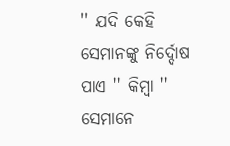'' ଯଦି କେହି ସେମାନଙ୍କୁ ନିର୍ଦ୍ଦୋଷ ପାଏ '' କିମ୍ବା '' ସେମାନେ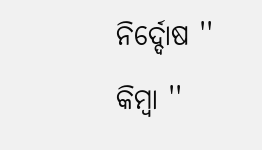ନିର୍ଦ୍ଦୋଷ '' କିମ୍ବା ''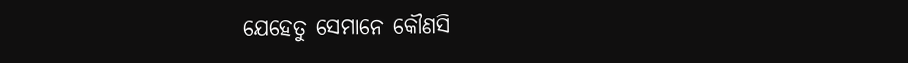ଯେହେତୁ ସେମାନେ କୌଣସି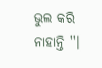ଭୁଲ କରି ନାହାନ୍ତି ''।